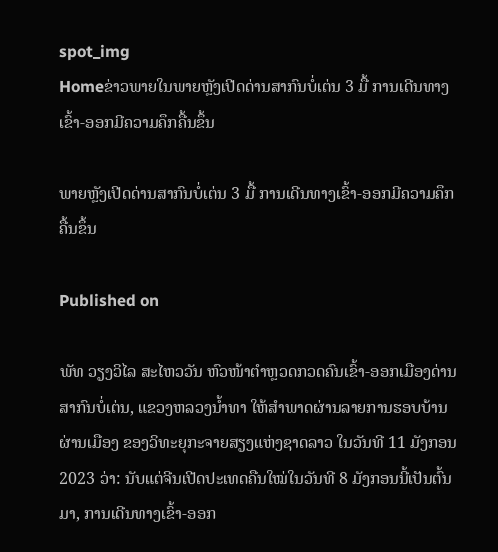spot_img
Homeຂ່າວພາຍໃນພາຍຫຼັງເປີດດ່ານສາກົນບໍ່ເຕ່ນ 3 ມື້ ການເດີນທາງເຂົ້າ-ອອກມີຄວາມຄຶກຄື້ນຂຶ້ນ

ພາຍຫຼັງເປີດດ່ານສາກົນບໍ່ເຕ່ນ 3 ມື້ ການເດີນທາງເຂົ້າ-ອອກມີຄວາມຄຶກຄື້ນຂຶ້ນ

Published on

ພັທ ວຽງວິໄລ ສະໄຫວວັນ ຫົວໜ້າຕໍາຫຼວດກວດຄົນເຂົ້າ-ອອກເມືອງດ່ານສາກົນບໍ່ເຕ່ນ, ແຂວງຫລວງນໍ້າທາ ໃຫ້ສໍາພາດຜ່ານລາຍການຮອບບ້ານຜ່ານເມືອງ ຂອງວິທະຍຸກະຈາຍສຽງແຫ່ງຊາດລາວ ໃນວັນທີ 11 ມັງກອນ 2023 ວ່າ: ນັບແຕ່ຈີນເປີດປະເທດຄືນໃໝ່ໃນວັນທີ 8 ມັງກອນນີ້ເປັນຕົ້ນມາ, ການເດີນທາງເຂົ້າ-ອອກ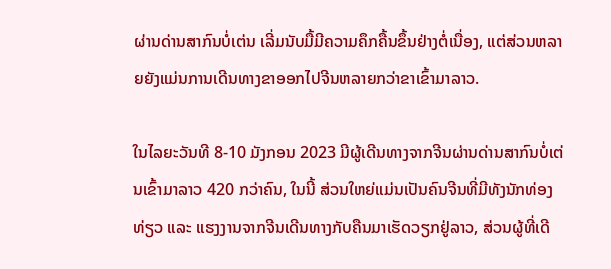ຜ່ານດ່ານສາກົນບໍ່ເຕ່ນ ເລີ່ມນັບມື້ມີຄວາມຄຶກຄື້ນຂຶ້ນຢ່າງຕໍ່ເນື່ອງ, ແຕ່ສ່ວນຫລາຍຍັງແມ່ນການເດີນທາງຂາອອກໄປຈີນຫລາຍກວ່າຂາເຂົ້າມາລາວ.

ໃນໄລຍະວັນທີ 8-10 ມັງກອນ 2023 ມີຜູ້ເດີນທາງຈາກຈີນຜ່ານດ່ານສາກົນບໍ່ເຕ່ນເຂົ້າມາລາວ 420 ກວ່າຄົນ, ໃນນີ້ ສ່ວນໃຫຍ່ແມ່ນເປັນຄົນຈີນທີ່ມີທັງນັກທ່ອງທ່ຽວ ແລະ ແຮງງານຈາກຈີນເດີນທາງກັບຄືນມາເຮັດວຽກຢູ່ລາວ, ສ່ວນຜູ້ທີ່ເດີ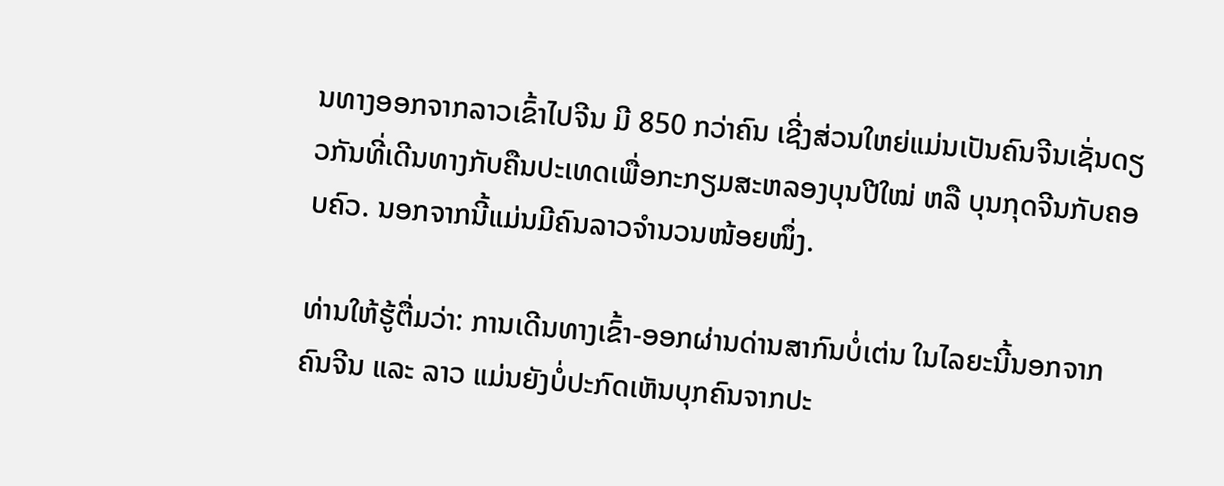ນທາງອອກຈາກລາວເຂົ້າໄປຈີນ ມີ 850 ກວ່າຄົນ ເຊີ່ງສ່ວນໃຫຍ່ແມ່ນເປັນຄົນຈີນເຊັ່ນດຽວກັນທີ່ເດີນທາງກັບຄືນປະເທດເພື່ອກະກຽມສະຫລອງບຸນປີໃໝ່ ຫລື ບຸນກຸດຈີນກັບຄອບຄົວ. ນອກຈາກນີ້ແມ່ນມີຄົນລາວຈໍານວນໜ້ອຍໜຶ່ງ.

ທ່ານໃຫ້ຮູ້ຕື່ມວ່າ: ການເດີນທາງເຂົ້າ-ອອກຜ່ານດ່ານສາກົນບໍ່ເຕ່ນ ໃນໄລຍະນີ້ນອກຈາກຄົນຈີນ ແລະ ລາວ ແມ່ນຍັງບໍ່ປະກົດເຫັນບຸກຄົນຈາກປະ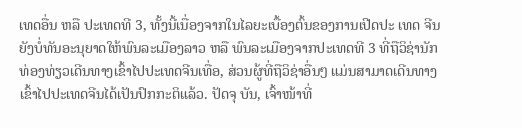ເທດອື່ນ ຫລື ປະເທດທີ 3, ທັ້ງນີ້ເນື່ອງຈາກໃນໄລຍະເບື້ອງຕົ້ນຂອງການເປີດປະ ເທດ ຈີນຍັງບໍ່ທັນອະນຸຍາດໃຫ້ພົນລະເມືອງລາວ ຫລື ພົນລະເມືອງຈາກປະເທດທີ 3 ທີ່ຖືວິຊ່ານັກທ່ອງທ່ຽວເດີນທາງເຂົ້າໄປປະເທດຈີນເທື່ອ, ສ່ວນຜູ້ທີ່ຖືວິຊ່າອື່ນໆ ແມ່ນສາມາດເດີນທາງເຂົ້າໄປປະເທດຈີນໄດ້ເປັນປົກກະຕິແລ້ວ. ປັດຈຸ ບັນ, ເຈົ້າໜ້າທີ່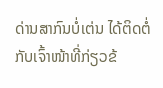ດ່ານສາກົນບໍ່ເຕ່ນ ໄດ້ຕິດຕໍ່ກັບເຈົ້າໜ້າທີ່ກ່ຽວຂ້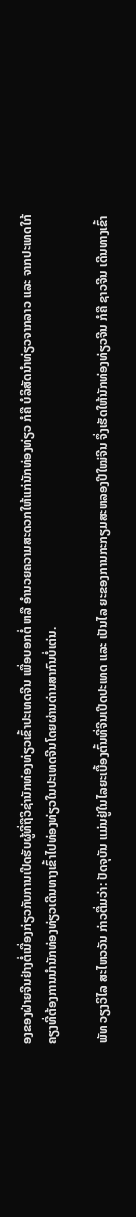ອງຂອງຝ່າຍຈີນຢ່າງຕໍ່ເນື່ອງກ່ຽວກັບການເປີດຮັບຜູ້ທີ່ຖືວິຊ່ານັກທ່ອງທ່ຽວເຂົ້າປະເທດຈີນ ເພື່ອບອກຕໍ່ ຫລື ອໍານວຍຄວາມສະດວກໃຫ້ແກ່ນັກທ່ອງທ່ຽວ ກໍຄື ບໍລິສັດນໍາທ່ຽວຈາກລາວ ແລະ ຈາກປະເທດໃກ້ຄຽງທີ່ຕ້ອງການນໍານັກທ່ອງທ່ຽວເດີນທາງເຂົ້າໄປທ່ອງທ່ຽວໃນປະເທດຈີນໂດຍຜ່ານດ່ານສາກົນບໍ່ເຕ່ນ.

ພັທ ວຽງວິໄລ ສະໄຫວວັນ ກ່າວຕື່ມວ່າ: ປັດຈຸບັນ ແມ່ນຢູ່ໃນໄລຍະເບື້ອງຕົ້ນທີ່ຈີນເປີດປະເທດ ແລະ ເປັນໄລ ຍະຂອງການກະກຽມສະຫລອງປີໃໝ່ຈີນ ຈຶ່ງເຮັດໃຫ້ນັກທ່ອງທ່ຽວຈີນ ກໍຄື ຊາວຈີນ ເດີນທາງເຂົ້າ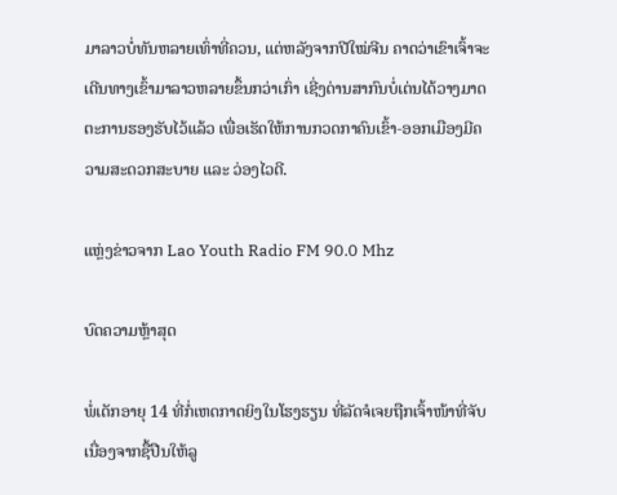ມາລາວບໍ່ທັນຫລາຍເທົ່າທີ່ຄວນ, ແຕ່ຫລັງຈາກປີໃໝ່ຈີນ ຄາດວ່າເຂົາເຈົ້າຈະເດີນທາງເຂົ້າມາລາວຫລາຍຂຶ້ນກວ່າເກົ່າ ເຊີ່ງດ່ານສາກົນບໍ່ເຕ່ນໄດ້ວາງມາດຕະການຮອງຮັບໄວ້ແລ້ວ ເພື່ອເຮັດໃຫ້ການກວດກາຄົນເຂົ້າ-ອອກເມືອງມີຄວາມສະດວກສະບາຍ ແລະ ວ່ອງໄວດີ.

ແຫຼ່ງຂ່າວຈາກ Lao Youth Radio FM 90.0 Mhz

ບົດຄວາມຫຼ້າສຸດ

ພໍ່ເດັກອາຍຸ 14 ທີ່ກໍ່ເຫດກາດຍິງໃນໂຮງຮຽນ ທີ່ລັດຈໍເຈຍຖືກເຈົ້າໜ້າທີ່ຈັບເນື່ອງຈາກຊື້ປືນໃຫ້ລູ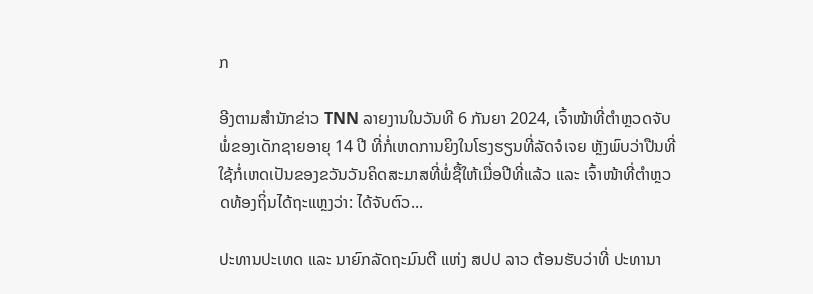ກ

ອີງຕາມສຳນັກຂ່າວ TNN ລາຍງານໃນວັນທີ 6 ກັນຍາ 2024, ເຈົ້າໜ້າທີ່ຕຳຫຼວດຈັບພໍ່ຂອງເດັກຊາຍອາຍຸ 14 ປີ ທີ່ກໍ່ເຫດການຍິງໃນໂຮງຮຽນທີ່ລັດຈໍເຈຍ ຫຼັງພົບວ່າປືນທີ່ໃຊ້ກໍ່ເຫດເປັນຂອງຂວັນວັນຄິດສະມາສທີ່ພໍ່ຊື້ໃຫ້ເມື່ອປີທີ່ແລ້ວ ແລະ ເຈົ້າໜ້າທີ່ຕຳຫຼວດທ້ອງຖິ່ນໄດ້ຖະແຫຼງວ່າ: ໄດ້ຈັບຕົວ...

ປະທານປະເທດ ແລະ ນາຍົກລັດຖະມົນຕີ ແຫ່ງ ສປປ ລາວ ຕ້ອນຮັບວ່າທີ່ ປະທານາ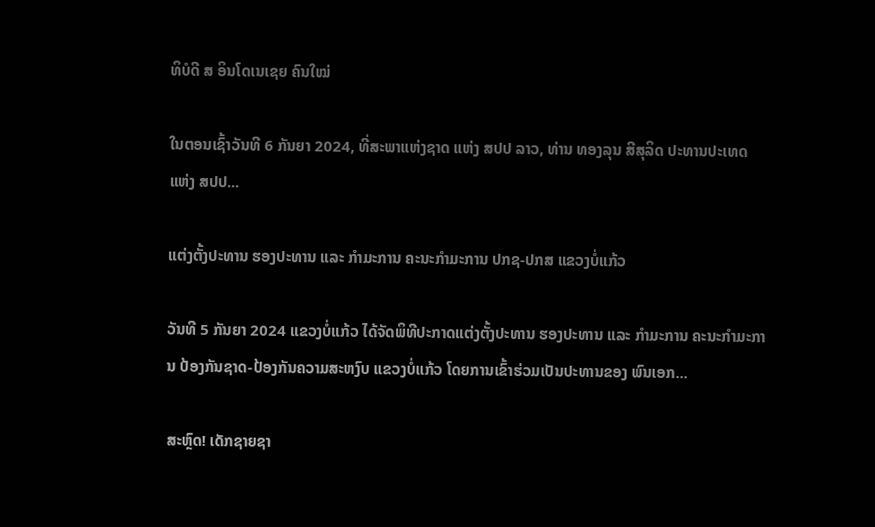ທິບໍດີ ສ ອິນໂດເນເຊຍ ຄົນໃໝ່

ໃນຕອນເຊົ້າວັນທີ 6 ກັນຍາ 2024, ທີ່ສະພາແຫ່ງຊາດ ແຫ່ງ ສປປ ລາວ, ທ່ານ ທອງລຸນ ສີສຸລິດ ປະທານປະເທດ ແຫ່ງ ສປປ...

ແຕ່ງຕັ້ງປະທານ ຮອງປະທານ ແລະ ກຳມະການ ຄະນະກຳມະການ ປກຊ-ປກສ ແຂວງບໍ່ແກ້ວ

ວັນທີ 5 ກັນຍາ 2024 ແຂວງບໍ່ແກ້ວ ໄດ້ຈັດພິທີປະກາດແຕ່ງຕັ້ງປະທານ ຮອງປະທານ ແລະ ກຳມະການ ຄະນະກຳມະການ ປ້ອງກັນຊາດ-ປ້ອງກັນຄວາມສະຫງົບ ແຂວງບໍ່ແກ້ວ ໂດຍການເຂົ້າຮ່ວມເປັນປະທານຂອງ ພົນເອກ...

ສະຫຼົດ! ເດັກຊາຍຊາ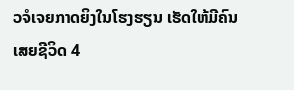ວຈໍເຈຍກາດຍິງໃນໂຮງຮຽນ ເຮັດໃຫ້ມີຄົນເສຍຊີວິດ 4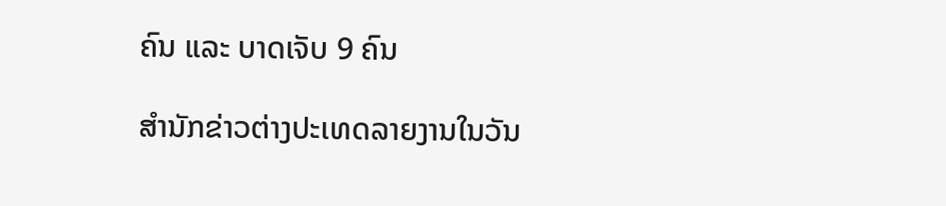ຄົນ ແລະ ບາດເຈັບ 9 ຄົນ

ສຳນັກຂ່າວຕ່າງປະເທດລາຍງານໃນວັນ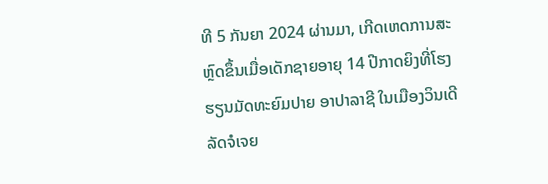ທີ 5 ກັນຍາ 2024 ຜ່ານມາ, ເກີດເຫດການສະຫຼົດຂຶ້ນເມື່ອເດັກຊາຍອາຍຸ 14 ປີກາດຍິງທີ່ໂຮງຮຽນມັດທະຍົມປາຍ ອາປາລາຊີ ໃນເມືອງວິນເດີ ລັດຈໍເຈຍ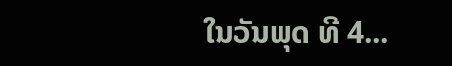ໃນວັນພຸດ ທີ 4...